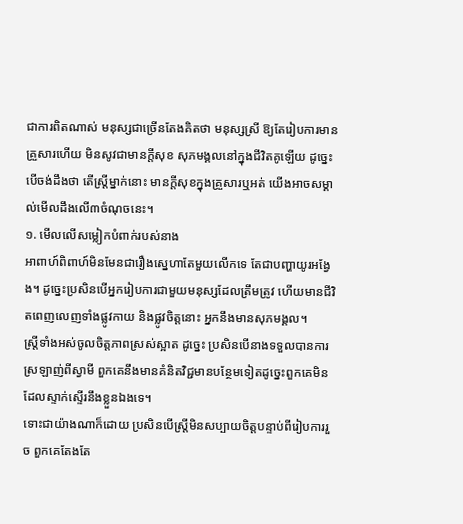ជាការពិតណាស់ មនុស្សជាច្រើនតែងគិតថា មនុស្សស្រី ឱ្យតែរៀបការមានគ្រួសារហើយ មិនសូវជាមានក្ដីសុខ សុភមង្គលនៅក្នុងជីវិតគូឡើយ ដូច្នេះ បើចង់ដឹងថា តើស្ត្រីម្នាក់នោះ មានក្ដីសុខក្នុងគ្រួសារឬអត់ យើងអាចសម្គាល់មើលដឹងលើ៣ចំណុចនេះ។
១. មើលលើសម្លៀកបំពាក់របស់នាង
អាពាហ៍ពិពាហ៍មិនមែនជារឿងស្នេហាតែមួយលើកទេ តែជាបញ្ហាយូរអង្វែង។ ដូច្នេះប្រសិនបើអ្នករៀបការជាមួយមនុស្សដែលត្រឹមត្រូវ ហើយមានជីវិតពេញលេញទាំងផ្លូវកាយ និងផ្លូវចិត្តនោះ អ្នកនឹងមានសុភមង្គល។
ស្ត្រីទាំងអស់ចូលចិត្តភាពស្រស់ស្អាត ដូច្នេះ ប្រសិនបើនាងទទួលបានការស្រឡាញ់ពីស្វាមី ពួកគេនឹងមានគំនិតវិជ្ជមានបន្ថែមទៀតដូច្នេះពួកគេមិនដែលស្ទាក់ស្ទើរនឹងខ្លួនឯងទេ។
ទោះជាយ៉ាងណាក៏ដោយ ប្រសិនបើស្ត្រីមិនសប្បាយចិត្តបន្ទាប់ពីរៀបការរួច ពួកគេតែងតែ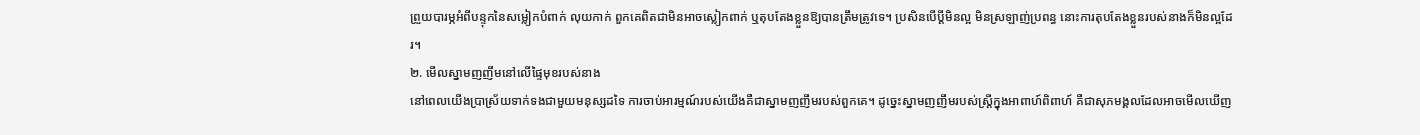ព្រួយបារម្ភអំពីបន្ទុកនៃសម្លៀកបំពាក់ លុយកាក់ ពួកគេពិតជាមិនអាចស្លៀកពាក់ ឬតុបតែងខ្លួនឱ្យបានត្រឹមត្រូវទេ។ ប្រសិនបើប្ដីមិនល្អ មិនស្រឡាញ់ប្រពន្ធ នោះការតុបតែងខ្លួនរបស់នាងក៏មិនល្អដែរ។
២. មើលស្នាមញញឹមនៅលើផ្ទៃមុខរបស់នាង
នៅពេលយើងប្រាស្រ័យទាក់ទងជាមួយមនុស្សដទៃ ការចាប់អារម្មណ៍របស់យើងគឺជាស្នាមញញឹមរបស់ពួកគេ។ ដូច្នេះស្នាមញញឹមរបស់ស្ត្រីក្នុងអាពាហ៍ពិពាហ៍ គឺជាសុភមង្គលដែលអាចមើលឃើញ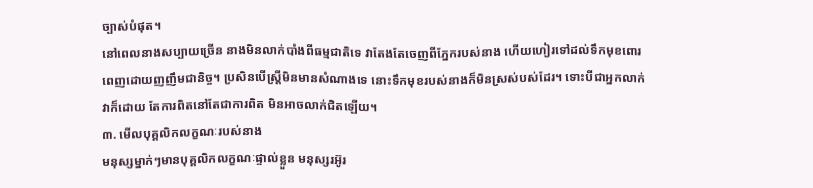ច្បាស់បំផុត។
នៅពេលនាងសប្បាយច្រើន នាងមិនលាក់បាំងពីធម្មជាតិទេ វាតែងតែចេញពីភ្នែករបស់នាង ហើយហៀរទៅដល់ទឹកមុខពោរពេញដោយញញឹមជានិច្ច។ ប្រសិនបើស្ត្រីមិនមានសំណាងទេ នោះទឹកមុខរបស់នាងក៏មិនស្រស់បស់ដែរ។ ទោះបីជាអ្នកលាក់វាក៏ដោយ តែការពិតនៅតែជាការពិត មិនអាចលាក់ជិតឡើយ។
៣. មើលបុគ្គលិកលក្ខណៈរបស់នាង
មនុស្សម្នាក់ៗមានបុគ្គលិកលក្ខណៈផ្ទាល់ខ្លួន មនុស្សរអ៊ូរ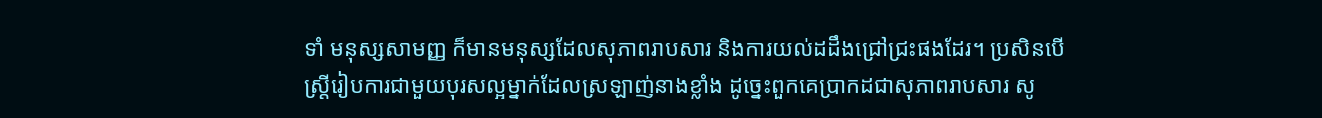ទាំ មនុស្សសាមញ្ញ ក៏មានមនុស្សដែលសុភាពរាបសារ និងការយល់ដដឹងជ្រៅជ្រះផងដែរ។ ប្រសិនបើស្ត្រីរៀបការជាមួយបុរសល្អម្នាក់ដែលស្រឡាញ់នាងខ្លាំង ដូច្នេះពួកគេប្រាកដជាសុភាពរាបសារ សូ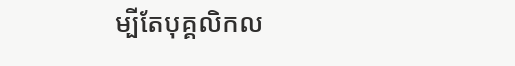ម្បីតែបុគ្គលិកល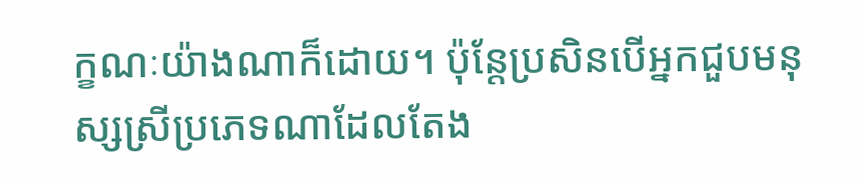ក្ខណៈយ៉ាងណាក៏ដោយ។ ប៉ុន្តែប្រសិនបើអ្នកជួបមនុស្សស្រីប្រភេទណាដែលតែង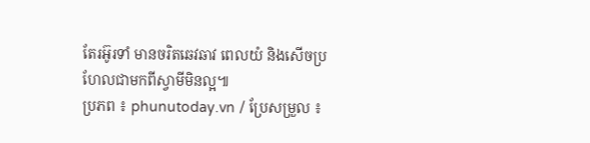តែរអ៊ូរទាំ មានចរិតឆេវឆាវ ពេលយំ និងសើចប្រហែលជាមកពីស្វាមីមិនល្អ៕
ប្រភព ៖ phunutoday.vn / ប្រែសម្រួល ៖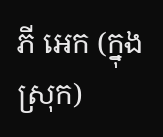ភី អេក (ក្នុងស្រុក)